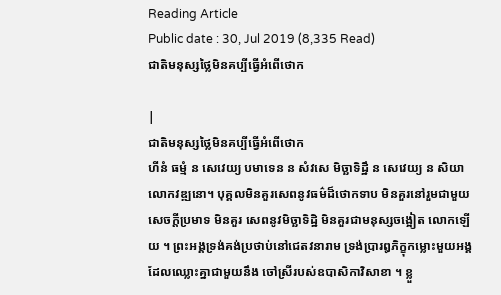Reading Article
Public date : 30, Jul 2019 (8,335 Read)
ជាតិមនុស្សថ្លៃមិនគប្បីធ្វើអំពើថោក

|
ជាតិមនុស្សថ្លៃមិនគប្បីធ្វើអំពើថោក
ហីនំ ធម្មំ ន សេវេយ្យ បមាទេន ន សំវសេ មិច្ឆាទិដ្ឋឹ ន សេវេយ្យ ន សិយា លោកវឌ្ឍនោ។ បុគ្គលមិនគួរសេពនូវធម៌ដ៏ថោកទាប មិនគួរនៅរួមជាមួយសេចក្តីប្រមាទ មិនគួរ សេពនូវមិច្ឆាទិដ្ឋិ មិនគួរជាមនុស្សចង្អៀត លោកឡើយ ។ ព្រះអង្គទ្រង់គង់ប្រថាប់នៅជេតវនារាម ទ្រង់ប្រារឰភិក្ខុកម្លោះមួយអង្គដែលឈ្លោះគ្នាជាមួយនឹង ចៅស្រីរបស់ឧបាសិកាវិសាខា ។ ខ្លួ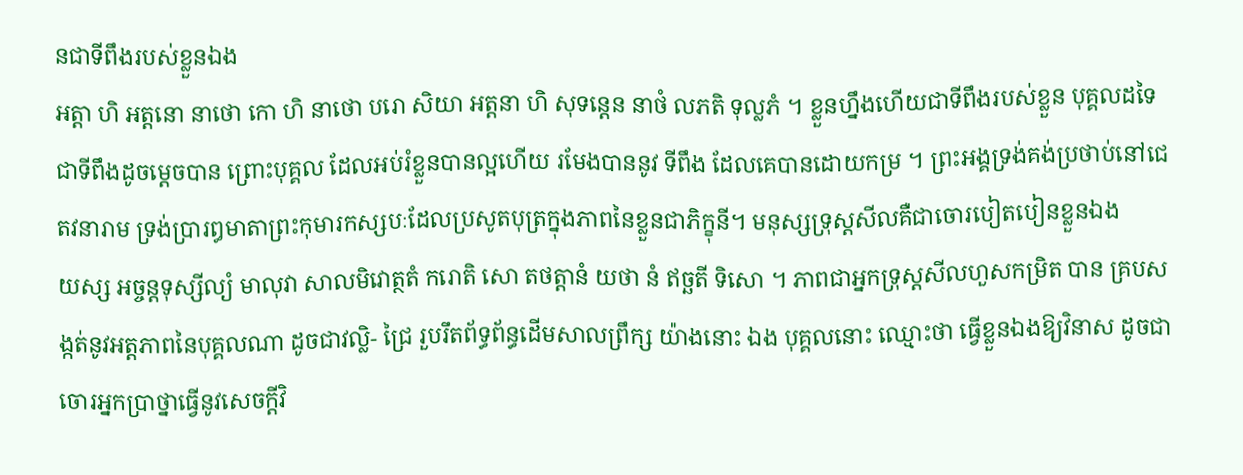នជាទីពឹងរបស់ខ្លួនឯង
អត្តា ហិ អត្តនោ នាថោ កោ ហិ នាថោ បរោ សិយា អត្តនា ហិ សុទន្តេន នាថំ លភតិ ទុល្លភំ ។ ខ្លួនហ្នឹងហើយជាទីពឹងរបស់ខ្លួន បុគ្គលដទៃជាទីពឹងដូចម្តេចបាន ព្រោះបុគ្គល ដែលអប់រំខ្លួនបានល្អហើយ រមែងបាននូវ ទីពឹង ដែលគេបានដោយកម្រ ។ ព្រះអង្គទ្រង់គង់ប្រថាប់នៅជេតវនារាម ទ្រង់ប្រារឰមាតាព្រះកុមារកស្សបៈដែលប្រសូតបុត្រក្នុងភាពនៃខ្លួនជាភិក្ខុនី។ មនុស្សទ្រុស្តសីលគឺជាចោរបៀតបៀនខ្លួនឯង
យស្ស អច្ចន្តទុស្សីល្យំ មាលុវា សាលមិវោត្ថតំ ករោតិ សោ តថត្តានំ យថា នំ ឥច្ឆតី ទិសោ ។ ភាពជាអ្នកទ្រុស្តសីលហួសកម្រិត បាន គ្របសង្កត់នូវអត្តភាពនៃបុគ្គលណា ដូចជាវល្លិ- ជ្រៃ រួបរឹតព័ទ្ធព័ន្ធដើមសាលព្រឹក្ស យ៉ាងនោះ ឯង បុគ្គលនោះ ឈ្មោះថា ធ្វើខ្លួនឯងឱ្យវិនាស ដូចជាចោរអ្នកប្រាថ្នាធ្វើនូវសេចក្តីវិ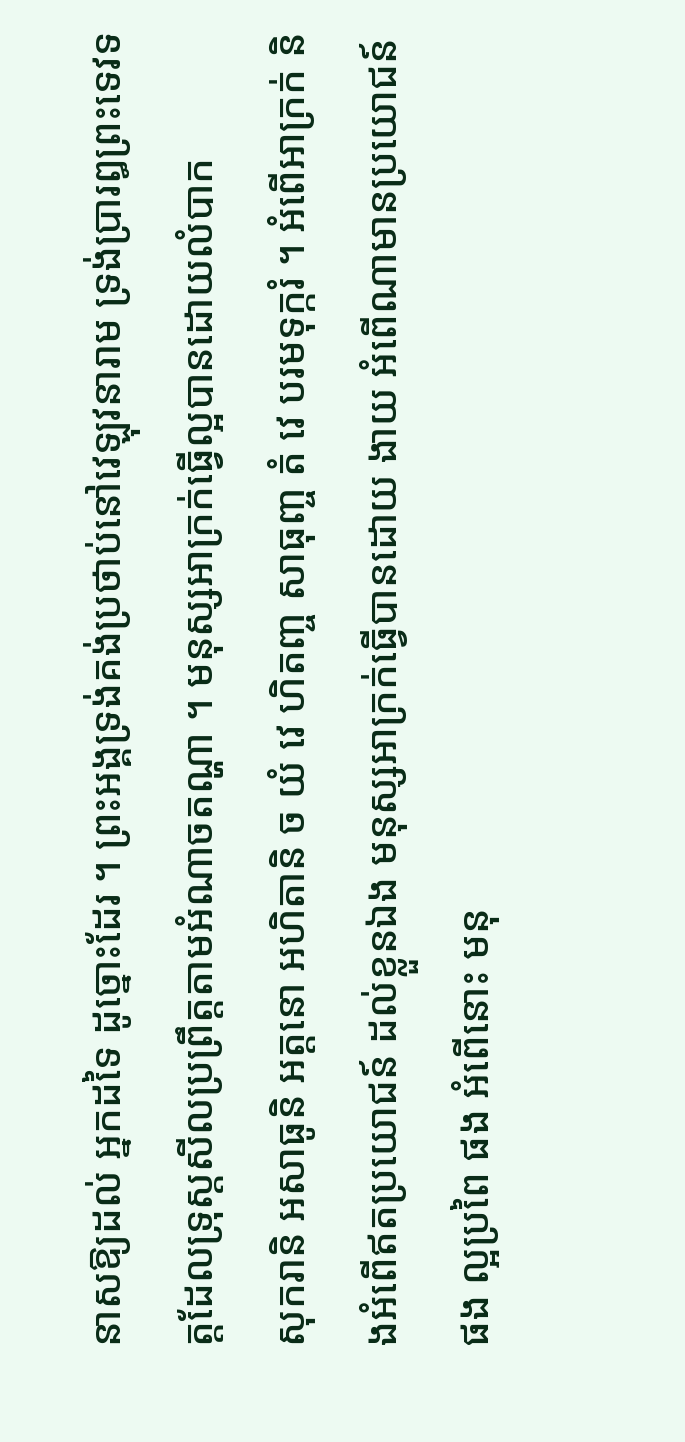នាសឱ្យដល់ អ្នកដទៃ ដូច្នោះដែរ ។ ព្រះអង្គទ្រង់គង់ប្រថាប់នៅវេឡុវនារាម ទ្រង់ប្រារឰព្រះទេវទត្តដែលទ្រុស្តសីលប្រព្រឹត្តតាមអំណាចតណ្ហា ។ មនុស្សអាក្រក់ធ្វើល្អបានដោយលំបាក
សុករានិ អសាធូនិ អត្តនោ អហិតានិ ច យំ វេ ហិតញ្ច សាធុញ្ច តំ វេ បរមទុក្ករំ ។ អំពើអាក្រក់ និងអំពើឥតប្រយោជន៍ ដល់ខ្លួនឯង មនុស្សអាក្រក់ធ្វើបានដោយ ងាយ អំពើណាមានប្រយោជន៍ផង ល្អប្រពៃ ផង អំពើនោះ មនុ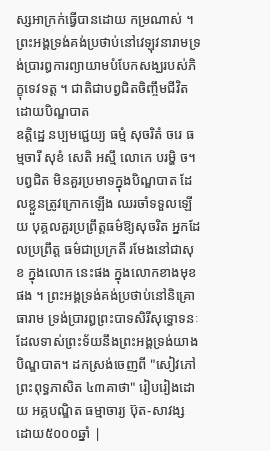ស្សអាក្រក់ធ្វើបានដោយ កម្រណាស់ ។ ព្រះអង្គទ្រង់គង់ប្រថាប់នៅវេឡុវនារាមទ្រង់ប្រារឰការព្យាយាមបំបែកសង្ឃរបស់ភិក្ខុទេវទត្ត ។ ជាតិជាបព្វជិតចិញ្ចឹមជីវិតដោយបិណ្ឌបាត
ឧត្តិដ្ឋេ នប្បមជ្ជេយ្យ ធម្មំ សុចរិតំ ចរេ ធម្មចារី សុខំ សេតិ អស្មឹ លោកេ បរម្ហិ ច។ បព្វជិត មិនគួរប្រមាទក្នុងបិណ្ឌបាត ដែលខ្លួនត្រូវក្រោកឡើង ឈរចាំទទួលឡើយ បុគ្គលគួរប្រព្រឹត្តធម៌ឱ្យសុចរិត អ្នកដែលប្រព្រឹត្ត ធម៌ជាប្រក្រតី រមែងនៅជាសុខ ក្នុងលោក នេះផង ក្នុងលោកខាងមុខផង ។ ព្រះអង្គទ្រង់គង់ប្រថាប់នៅនិគ្រោធារាម ទ្រង់ប្រារឰព្រះបាទសិរីសុទ្ធោទនៈដែលទាស់ព្រះទ័យនឹងព្រះអង្គទ្រង់យាងបិណ្ឌបាត។ ដកស្រង់ចេញពី "សៀវភៅព្រះពុទ្ធភាសិត ៤៣គាថា" រៀបរៀងដោយ អគ្គបណ្ឌិត ធម្មាចារ្យ ប៊ុត-សាវង្ស ដោយ៥០០០ឆ្នាំ |